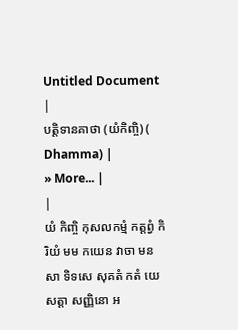Untitled Document
|
បត្តិទានគាថា (យំកិញ្ចិ) (
Dhamma) |
» More... |
|
យំ កិញ្ចិ កុសលកម្មំ កត្តព្វំ កិរិយំ មម កយេន វាចា មនសា ទិទសេ សុគតំ កតំ យេ សត្តា សញ្ញិនោ អ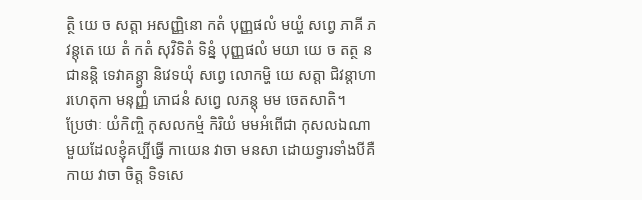ត្ថិ យេ ច សត្តា អសញ្ញិនោ កតំ បុញ្ញផលំ មយ្ហំ សព្វេ ភាគី ភវន្តុតេ យេ តំ កតំ សុវិទិតំ ទិន្នំ បុញ្ញផលំ មយា យេ ច តត្ថ នជានន្តិ ទេវាគន្ត្វា និវេទយុំ សព្វេ លោកម្ហិ យេ សត្តា ជិវន្តាហារហេតុកា មនុញ្ញំ ភោជនំ សព្វេ លភន្តុ មម ចេតសាតិ។
ប្រែថាៈ យំកិញ្ចិ កុសលកម្មំ កិរិយំ មមអំពើជា កុសលឯណាមួយដែលខ្ញុំគប្បីធ្វើ កាយេន វាចា មនសា ដោយទ្វារទាំងបីគឺកាយ វាចា ចិត្ត ទិទសេ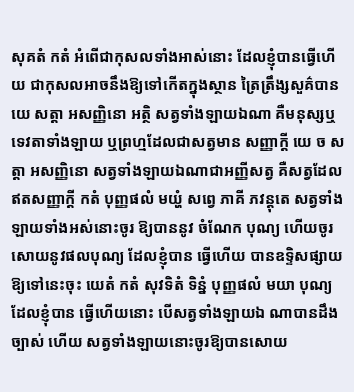សុគតំ កតំ អំពើជាកុសលទាំងអាស់នោះ ដែលខ្ញុំបានធ្វើហើយ ជាកុសលអាចនឹងឱ្យទៅកើតក្នុងស្ថាន ត្រៃត្រឹង្សសួគ៌បាន យេ សត្តា អសញ្ញិនោ អត្ថិ សត្វទាំងឡាយឯណា គឺមនុស្សឬទេវតាទាំងឡាយ ឬព្រហ្មដែលជាសត្វមាន សញ្ញាក្តី យេ ច សត្តា អសញ្ញិនោ សត្វទាំងឡាយឯណាជាអញ្ញីសត្វ គឺសត្វដែលឥតសញ្ញាក្តី កតំ បុញ្ញផលំ មយ្ហំ សព្វេ ភាគី ភវន្តុតេ សត្វទាំងឡាយទាំងអស់នោះចូរ ឱ្យបាននូវ ចំណែក បុណ្យ ហើយចូរសោយនូវផលបុណ្យ ដែលខ្ញុំបាន ធ្វើហើយ បានឧទ្ទិសផ្សាយឱ្យទៅនេះចុះ យេតំ កតំ សុវទិតំ ទិន្នំ បុញ្ញផលំ មយា បុណ្យដែលខ្ញុំបាន ធ្វើហើយនោះ បើសត្វទាំងឡាយឯ ណាបានដឹងច្បាស់ ហើយ សត្វទាំងឡាយនោះចូរឱ្យបានសោយ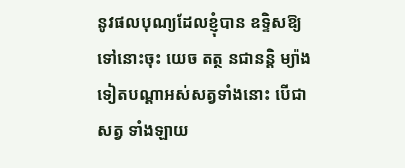នូវផលបុណ្យដែលខ្ញុំបាន ឧទ្ទិសឱ្យទៅនោះចុះ យេច តត្ថ នជានន្តិ ម្យ៉ាងទៀតបណ្តាអស់សត្វទាំងនោះ បើជាសត្វ ទាំងឡាយ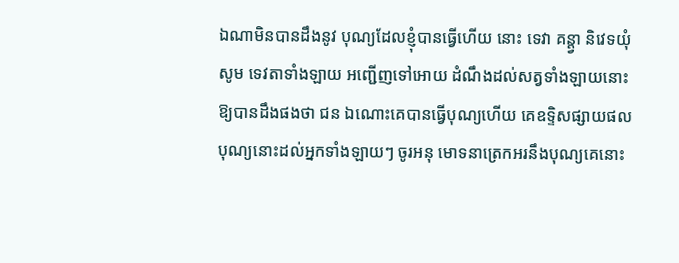ឯណាមិនបានដឹងនូវ បុណ្យដែលខ្ញុំបានធ្វើហើយ នោះ ទេវា គន្ត្វា និវេទយុំ សូម ទេវតាទាំងឡាយ អញ្ជើញទៅអោយ ដំណឹងដល់សត្វទាំងឡាយនោះ ឱ្យបានដឹងផងថា ជន ឯណោះគេបានធ្វើបុណ្យហើយ គេឧទ្ទិសផ្សាយផលបុណ្យនោះដល់អ្នកទាំងឡាយៗ ចូរអនុ មោទនាត្រេកអរនឹងបុណ្យគេនោះ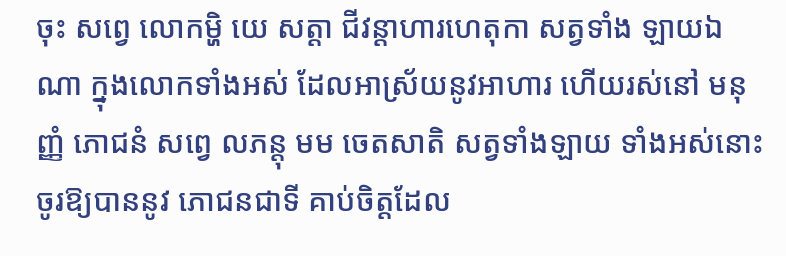ចុះ សព្វេ លោកម្ហិ យេ សត្តា ជីវន្តាហារហេតុកា សត្វទាំង ឡាយឯណា ក្នុងលោកទាំងអស់ ដែលអាស្រ័យនូវអាហារ ហើយរស់នៅ មនុញ្ញំ ភោជនំ សព្វេ លភន្តុ មម ចេតសាតិ សត្វទាំងឡាយ ទាំងអស់នោះចូរឱ្យបាននូវ ភោជនជាទី គាប់ចិត្តដែល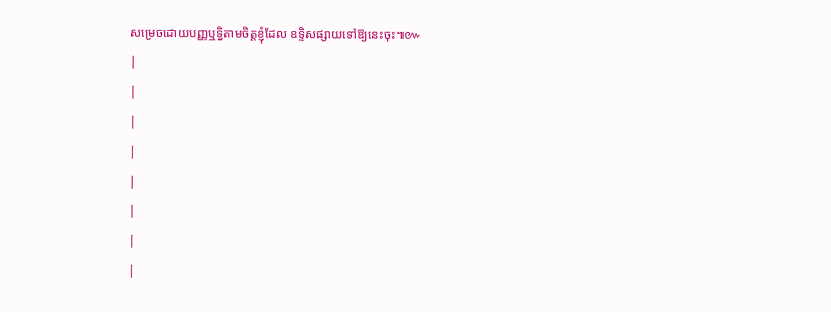សម្រេចដោយបញ្ញឬទ្ធិតាមចិត្តខ្ញុំដែល ឧទ្ទិសផ្សាយទៅឱ្យនេះចុះ៕៚
|
|
|
|
|
|
|
|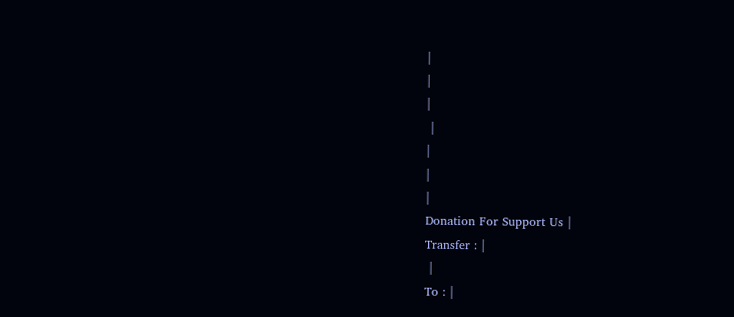|
|
|
 |
|
|
|
Donation For Support Us |
Transfer : |
 |
To : |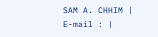SAM A. CHHIM |
E-mail : |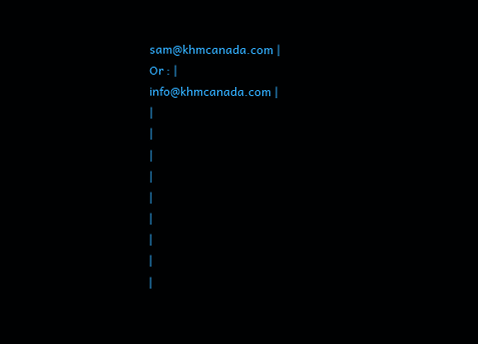sam@khmcanada.com |
Or : |
info@khmcanada.com |
|
|
|
|
|
|
|
|
|